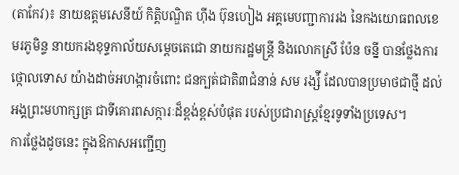(តាកែវ)៖ នាយឧត្តមសេនីយ៍ កិត្តិបណ្ឌិត ហ៊ីង ប៊ុនហៀង អគ្គមេបញ្ជាការរង នៃកងយោធពលខេមរភូមិន្ទ នាយករងខុទ្ទកាល័យសម្តេចតេជោ នាយករដ្ឋមន្ត្រី និងលោកស្រី ប៉ែន ចន្នី បានថ្លែងការថ្កោលទោស យ៉ាងដាច់អហង្ការចំពោះ ជនក្បត់ជាតិ៣ជំនាន់ សម រង្ស៉ី ដែលបានប្រមាថជាថ្មី ដល់អង្គព្រះមហាក្សត្រ ជាទីគោរពសក្ការៈដ៏ខ្ពង់ខ្ពស់បំផុត របស់ប្រជារាស្ត្រខ្មែរទូទាំងប្រទេស។
ការថ្លែងដូចនេះ ក្នុងឱកាសអញ្ជើញ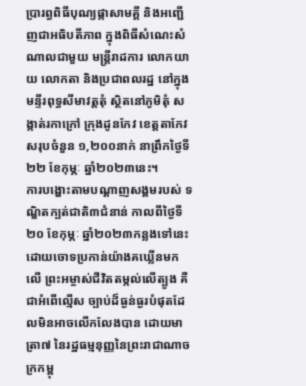ប្រារព្ធពិធីបុណ្យផ្កាសាមគ្គី និងអញ្ជើញជាអធិបតីភាព ក្នុងពិធីសំណេះសំណាលជាមួយ មន្ត្រីរាដការ លោកយាយ លោកតា និងប្រជាពលរដ្ឋ នៅក្នុងមន្ទីរពុទ្ធសីមាវត្តតុំ ស្ថិតនៅភូមិតុំ សង្កាត់រកាក្រៅ ក្រុងដូនកែវ ខេត្តតាកែវ សរុបចំនួន ១,២០០នាក់ នាព្រឹកថ្ងៃទី២២ ខែកុម្ភៈ ឆ្នាំ២០២៣នេះ។
ការបង្ហោះតាមបណ្តាញសង្គមរបស់ ទណ្ឌិតក្បត់ជាតិ៣ជំនាន់ កាលពីថ្ងៃទី២០ ខែកុម្ភៈ ឆ្នាំ២០២៣កន្លងទៅនេះ ដោយចោទប្រកាន់យ៉ាងគឃ្លើនមកលើ ព្រះអម្ចាស់ជីវិតតម្កល់លើត្បូង គឺជាអំពើល្មើស ច្បាប់ដ៏ធ្ងន់ធ្ងរបំផុតដែលមិនអាចលើកលែងបាន ដោយមាត្រា៧ នៃរដ្ឋធម្មនុញ្ញនៃព្រះរាជាណាចក្រកម្ពុ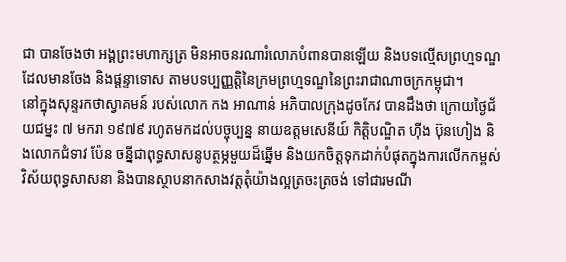ជា បានចែងថា អង្គព្រះមហាក្សត្រ មិនអាចនរណារំលោភបំពានបានឡើយ និងបទល្មើសព្រហ្មទណ្ឌ ដែលមានចែង និងផ្តន្ទាទោស តាមបទប្បញ្ញត្តិនៃក្រមព្រហ្មទណ្ឌនៃព្រះរាជាណាចក្រកម្ពុជា។
នៅក្នុងសុន្ទរកថាស្វាគមន៍ របស់លោក កង អាណាន់ អភិបាលក្រុងដូចកែវ បានដឹងថា ក្រោយថ្ងៃជ័យជម្នះ ៧ មករា ១៩៧៩ រហូតមកដល់បច្ចុប្បន្ន នាយឧត្តមសេនីយ៍ កិត្តិបណ្ឌិត ហ៊ីង ប៊ុនហៀង និងលោកជំទាវ ប៉ែន ចន្នីជាពុទ្ធសាសនូបត្ថម្ភមួយដ៏ឆ្នើម និងយកចិត្តទុកដាក់បំផុតក្នុងការលើកកម្ពស់វិស័យពុទ្ធសាសនា និងបានស្ថាបនាកសាងវត្តតុំយ៉ាងល្អត្រចះត្រចង់ ទៅជារមណី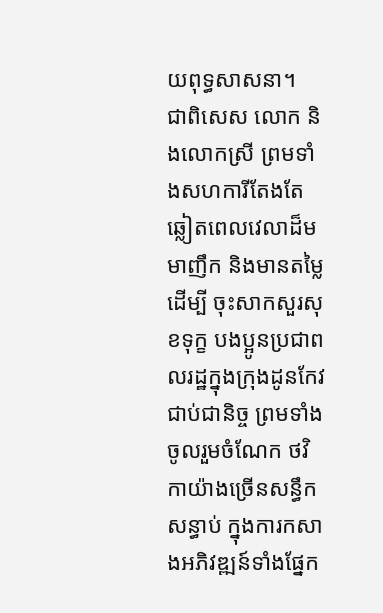យពុទ្ធសាសនា។
ជាពិសេស លោក និងលោកស្រី ព្រមទាំងសហការីតែងតែឆ្លៀតពេលវេលាដ៏មមាញឹក និងមានតម្លៃដើម្បី ចុះសាកសួរសុខទុក្ខ បងប្អូនប្រជាពលរដ្ឋក្នុងក្រុងដូនកែវជាប់ជានិច្ច ព្រមទាំងចូលរួមចំណែក ថវិកាយ៉ាងច្រើនសន្ធឹកសន្ធាប់ ក្នុងការកសាងអភិវឌ្ឍន៍ទាំងផ្នែក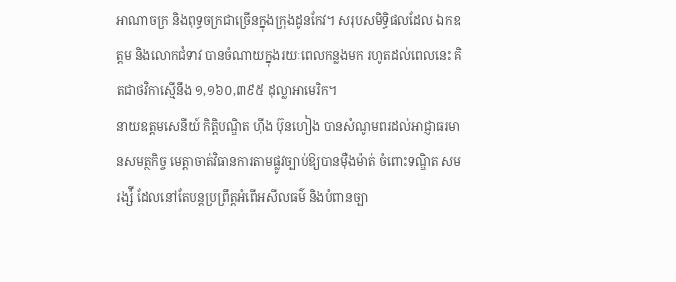អាណាចក្រ និងពុទ្ធចក្រជាច្រើនក្នុងក្រុងដូនកែវ។ សរុបសមិទ្ធិផលដែល ឯកឧត្តម និងលោកជំទាវ បានចំណាយក្នុងរយៈពេលកន្លងមក រហូតដល់ពេលនេះ គិតជាថវិកាស្មើនឹង ១,១៦០,៣៩៥ ដុល្លាអាមេរិក។
នាយឧត្តមសេនីយ៍ កិត្តិបណ្ឌិត ហ៊ីង ប៊ុនហៀង បានសំណូមពរដល់អាជ្ញាធរមានសមត្ថកិច្ច មេត្តាចាត់វិធានការតាមផ្លូវច្បាប់ឱ្យបានម៉ឺងម៉ាត់ ចំពោះទណ្ឌិត សម រង្ស៉ី ដែលនៅតែបន្តប្រព្រឹត្តអំពើអសីលធម៌ និងបំពានច្បា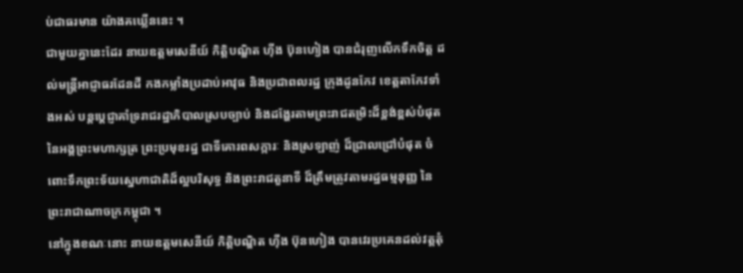ប់ជាធរមាន យ៉ាងគឃ្លើននេះ ។
ជាមួយគ្នានេះដែរ នាយឧត្តមសេនីយ៍ កិត្តិបណ្ឌិត ហ៊ីង ប៊ុនហៀង បានជំរុញលើកទឹកចិត្ត ដល់មន្ត្រីអាជ្ញាធរដែនដី កងកម្លាំងប្រដាប់អាវុធ និងប្រជាពលរដ្ឋ ក្រុងដូនកែវ ខេត្តតាកែវទាំងអស់ បន្តប្តេជ្ញាគាំទ្ររាជរដ្ឋាភិបាលស្របច្បាប់ និងដង្ហែរតាមព្រះរាជតម្រិះដ៏ខ្ពង់ខ្ពស់បំផុត នៃអង្គព្រះមហាក្សត្រ ព្រះប្រមុខរដ្ឋ ជាទីគោរពសក្ការៈ និងស្រឡាញ់ ដ៏ជ្រាលជ្រៅបំផុត ចំពោះទឹកព្រះទ័យស្នេហាជាតិដ៏ល្អបរិសុទ្ធ និងព្រះរាជតួនាទី ដ៏ត្រឹមត្រូវតាមរដ្ឋធម្មនុញ្ញ នៃព្រះរាជាណាចក្រកម្ពុជា ។
នៅក្នុងខណៈនោះ នាយឧត្តមសេនីយ៍ កិត្តិបណ្ឌិត ហ៊ីង ប៊ុនហៀង បានវេរប្រគេនដល់វត្តតុំ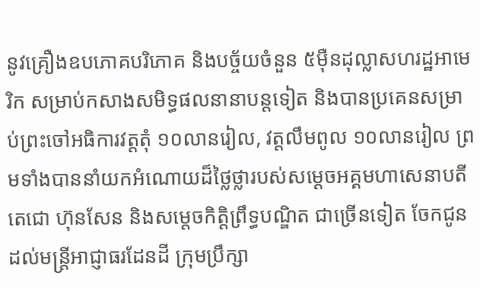នូវគ្រឿងឧបភោគបរិភោគ និងបច្ច័យចំនួន ៥ម៉ឺនដុល្លាសហរដ្ឋអាមេរិក សម្រាប់កសាងសមិទ្ធផលនានាបន្តទៀត និងបានប្រគេនសម្រាប់ព្រះចៅអធិការវត្តតុំ ១០លានរៀល, វត្តលឹមពូល ១០លានរៀល ព្រមទាំងបាននាំយកអំណោយដ៏ថ្លៃថ្លារបស់សម្តេចអគ្គមហាសេនាបតីតេជោ ហ៊ុនសែន និងសម្តេចកិត្តិព្រឹទ្ធបណ្ឌិត ជាច្រើនទៀត ចែកជូនដល់មន្ត្រីអាជ្ញាធរដែនដី ក្រុមប្រឹក្សា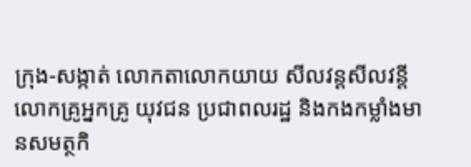ក្រុង-សង្កាត់ លោកតាលោកយាយ សីលវន្តសីលវន្តី លោកគ្រូអ្នកគ្រូ យុវជន ប្រជាពលរដ្ឋ និងកងកម្លាំងមានសមត្ថកិ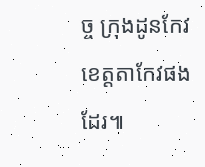ច្ច ក្រុងដូនកែវ ខេត្តតាកែវផងដែរ៕